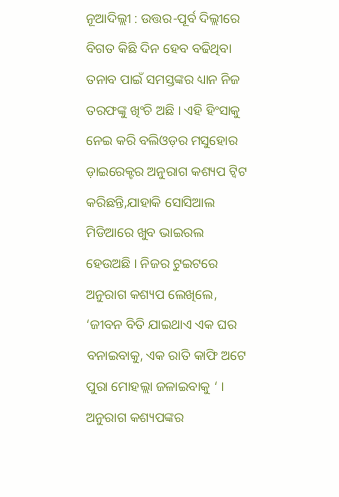ନୂଆଦିଲ୍ଲୀ : ଉତ୍ତର-ପୂର୍ବ ଦିଲ୍ଲୀରେ ବିଗତ କିଛି ଦିନ ହେବ ବଢିଥିବା ତନାବ ପାଇଁ ସମସ୍ତଙ୍କର ଧ୍ୟାନ ନିଜ ତରଫଙ୍କୁ ଖିଂଚି ଅଛି । ଏହି ହିଂସାକୁ ନେଇ କରି ବଲିଓଡ଼ର ମସୁହୋର ଡ଼ାଇରେକ୍ଟର ଅନୁରାଗ କଶ୍ୟପ ଟ୍ୱିଟ କରିଛନ୍ତି,ଯାହାକି ସୋସିଆଲ ମିଡିଆରେ ଖୁବ ଭାଇରଲ ହେଉଅଛି । ନିଜର ଟୁଇଟରେ ଅନୁରାଗ କଶ୍ୟପ ଲେଖିଲେ, ‘ଜୀବନ ବିତି ଯାଇଥାଏ ଏକ ଘର ବନାଇବାକୁ, ଏକ ରାତି କାଫି ଅଟେ ପୁରା ମୋହଲ୍ଲା ଜଳାଇବାକୁ ‘ । ଅନୁରାଗ କଶ୍ୟପଙ୍କର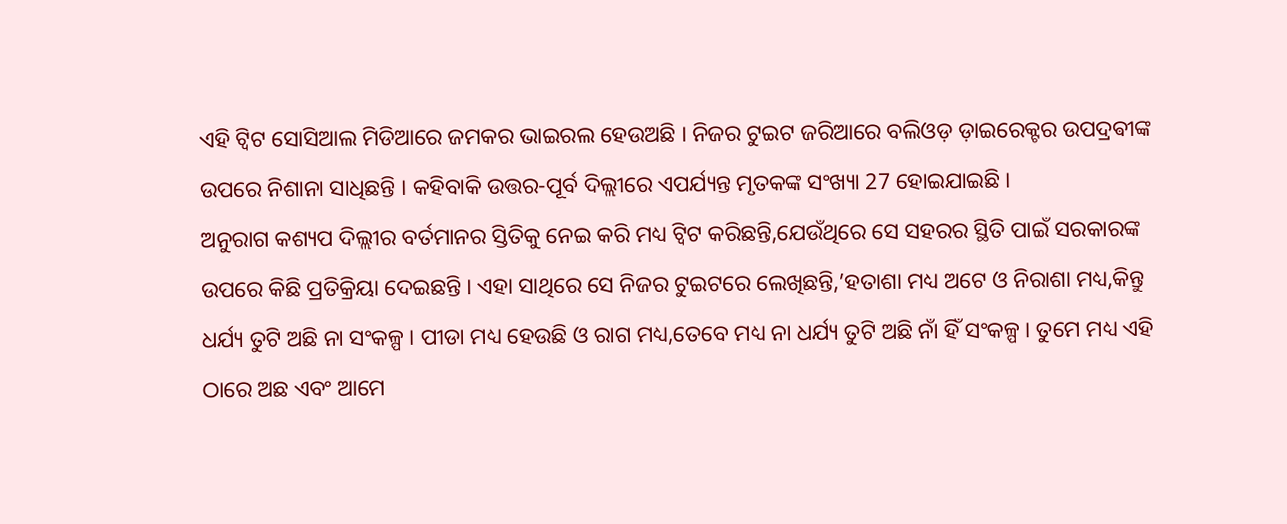ଏହି ଟ୍ୱିଟ ସୋସିଆଲ ମିଡିଆରେ ଜମକର ଭାଇରଲ ହେଉଅଛି । ନିଜର ଟୁଇଟ ଜରିଆରେ ବଲିଓଡ଼ ଡ଼ାଇରେକ୍ଟର ଉପଦ୍ରଵୀଙ୍କ ଉପରେ ନିଶାନା ସାଧିଛନ୍ତି । କହିବାକି ଉତ୍ତର-ପୂର୍ବ ଦିଲ୍ଲୀରେ ଏପର୍ଯ୍ୟନ୍ତ ମୃତକଙ୍କ ସଂଖ୍ୟା 27 ହୋଇଯାଇଛି ।
ଅନୁରାଗ କଶ୍ୟପ ଦିଲ୍ଲୀର ବର୍ତମାନର ସ୍ତିତିକୁ ନେଇ କରି ମଧ୍ୟ ଟ୍ୱିଟ କରିଛନ୍ତି,ଯେଉଁଥିରେ ସେ ସହରର ସ୍ଥିତି ପାଇଁ ସରକାରଙ୍କ ଉପରେ କିଛି ପ୍ରତିକ୍ରିୟା ଦେଇଛନ୍ତି । ଏହା ସାଥିରେ ସେ ନିଜର ଟୁଇଟରେ ଲେଖିଛନ୍ତି,’ହତାଶା ମଧ୍ୟ ଅଟେ ଓ ନିରାଶା ମଧ୍ୟ,କିନ୍ତୁ ଧର୍ଯ୍ୟ ତୁଟି ଅଛି ନା ସଂକଳ୍ପ । ପୀଡା ମଧ୍ୟ ହେଉଛି ଓ ରାଗ ମଧ୍ୟ,ତେବେ ମଧ୍ୟ ନା ଧର୍ଯ୍ୟ ତୁଟି ଅଛି ନାଁ ହିଁ ସଂକଳ୍ପ । ତୁମେ ମଧ୍ୟ ଏହି ଠାରେ ଅଛ ଏବଂ ଆମେ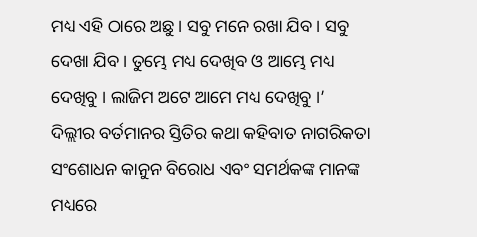ମଧ୍ୟ ଏହି ଠାରେ ଅଛୁ । ସବୁ ମନେ ରଖା ଯିବ । ସବୁ ଦେଖା ଯିବ । ତୁମ୍ଭେ ମଧ୍ୟ ଦେଖିବ ଓ ଆମ୍ଭେ ମଧ୍ୟ ଦେଖିବୁ । ଲାଜିମ ଅଟେ ଆମେ ମଧ୍ୟ ଦେଖିବୁ ।’
ଦିଲ୍ଲୀର ବର୍ତମାନର ସ୍ତିତିର କଥା କହିବାତ ନାଗରିକତା ସଂଶୋଧନ କାନୁନ ବିରୋଧ ଏବଂ ସମର୍ଥକଙ୍କ ମାନଙ୍କ ମଧ୍ୟରେ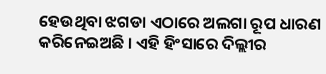ହେଉଥିବା ଝଗଡା ଏଠାରେ ଅଲଗା ରୂପ ଧାରଣ କରିନେଇଅଛି । ଏହି ହିଂସାରେ ଦିଲ୍ଲୀର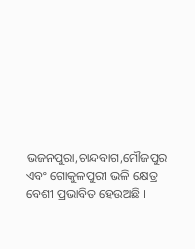ଭଜନପୁରା,ଚାନ୍ଦବାଗ,ମୌଜପୁର ଏବଂ ଗୋକୁଳପୁରୀ ଭଳି କ୍ଷେତ୍ର ବେଶୀ ପ୍ରଭାବିତ ହେଉଅଛି ।